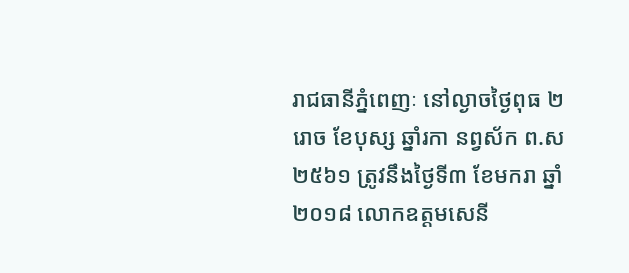រាជធានីភ្នំពេញៈ នៅល្ងាចថ្ងៃពុធ ២រោច ខែបុស្ស ឆ្នាំរកា នព្វស័ក ព.ស ២៥៦១ ត្រូវនឹងថ្ងៃទី៣ ខែមករា ឆ្នាំ២០១៨ លោកឧត្តមសេនី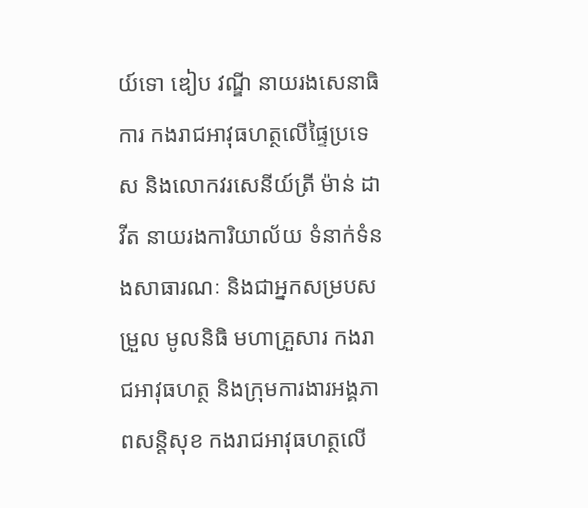យ៍ទោ ឌៀប វណ្ឌី នាយរងសេនាធិការ កងរាជអាវុធហត្ថលើផ្ទៃប្រទេស និងលោកវរសេនីយ៍ត្រី ម៉ាន់ ដាវីត នាយរងការិយាល័យ ទំនាក់ទំនងសាធារណៈ និងជាអ្នកសម្របសម្រួល មូលនិធិ មហាគ្រួសារ កងរាជអាវុធហត្ថ និងក្រុមការងារអង្គភាពសន្តិសុខ កងរាជអាវុធហត្ថលើ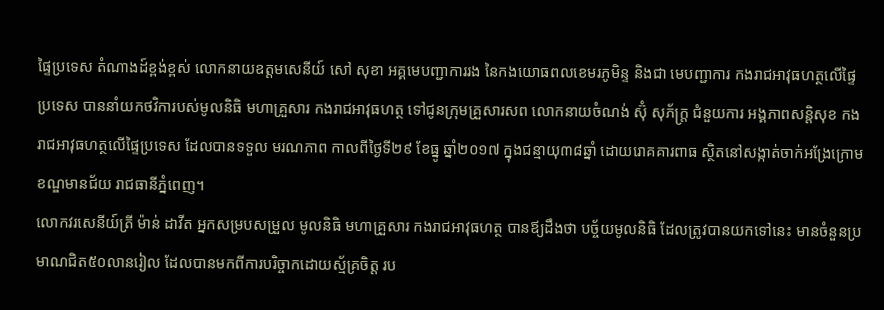ផ្ទៃប្រទេស តំណាងដ៍ខ្ពង់ខ្ពស់ លោកនាយឧត្តមសេនីយ៍ សៅ សុខា អគ្គមេបញ្ជាការរង នៃកងយោធពលខេមរភូមិន្ទ និងជា មេបញ្ជាការ កងរាជអាវុធហត្ថលើផ្ទៃប្រទេស បាននាំយកថវិការបស់មូលនិធិ មហាគ្រួសារ កងរាជអាវុធហត្ថ ទៅជូនក្រុមគ្រួសារសព លោកនាយចំណង់ ស៊ុំ សុភ័ក្ត្រ ជំនួយការ អង្គភាពសន្តិសុខ កងរាជអាវុធហត្ថលើផ្ទៃប្រទេស ដែលបានទទួល មរណភាព កាលពីថ្ងៃទី២៩ ខែធ្នូ ឆ្នាំ២០១៧ ក្នុងជន្មាយុ៣៨ឆ្នាំ ដោយរោគគារពាធ ស្ថិតនៅសង្កាត់ចាក់អង្រែក្រោម ខណ្ឌមានជ័យ រាជធានីភ្នំពេញ។
លោកវរសេនីយ៍ត្រី ម៉ាន់ ដាវីត អ្នកសម្របសម្រួល មូលនិធិ មហាគ្រួសារ កងរាជអាវុធហត្ថ បានឪ្យដឹងថា បច្ច័យមូលនិធិ ដែលត្រូវបានយកទៅនេះ មានចំនួនប្រមាណជិត៥០លានរៀល ដែលបានមកពីការបរិច្ចាកដោយស្ម័គ្រចិត្ត រប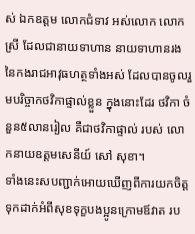ស់ ឯកឧត្តម លោកជំទាវ អស់លោក លោកស្រី ដែលជានាយទាហាន នាយទាហានរង នៃកងរាជអាវុធហត្ថទាំងអស់ ដែលបានចូលរួមបរិច្ចាកថវិកាផ្ទាល់ខ្លួន ក្នុងនោះដែរ ថវិកា ចំនួន៥លានរៀល គឺជាថវិកាផ្ទាល់ របស់ លោកនាយឧត្តមសេនីយ៍ សៅ សុខា។
ទាំងនេះសបញ្ជាក់អោយឃើញពីការយកចិត្តទុកដាក់អំពីសុខទុក្ខបងប្អូនក្រោមឪវាត រប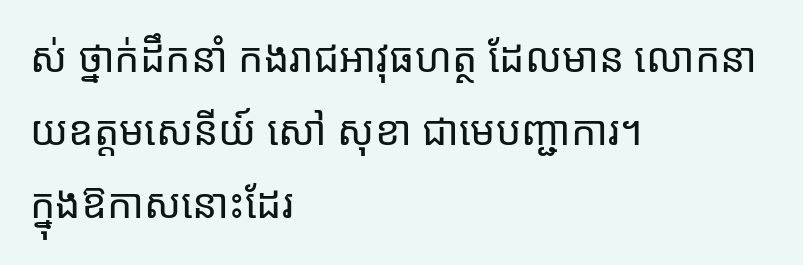ស់ ថ្នាក់ដឹកនាំ កងរាជអាវុធហត្ថ ដែលមាន លោកនាយឧត្តមសេនីយ៍ សៅ សុខា ជាមេបញ្ជាការ។
ក្នុងឱកាសនោះដែរ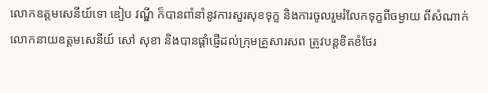លោកឧត្តមសេនីយ៍ទោ ឌៀប វណ្ឌី ក៏បានពាំនាំនូវការសួរសុខទុក្ខ និងការចូលរួមរំលែកទុក្ខពីចម្ងាយ ពីសំណាក់ លោកនាយឧត្តមសេនីយ៍ សៅ សុខា និងបានផ្តាំផ្ញើដល់ក្រុមគ្រួសារសព ត្រូវបន្តខិតខំថែរ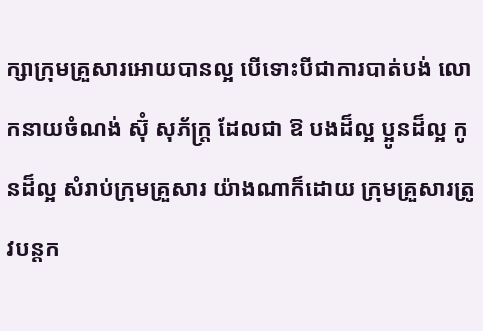ក្សាក្រុមគ្រួសារអោយបានល្អ បើទោះបីជាការបាត់បង់ លោកនាយចំណង់ ស៊ុំ សុភ័ក្ត្រ ដែលជា ឱ បងដ៏ល្អ ប្អូនដ៏ល្អ កូនដ៏ល្អ សំរាប់ក្រុមគ្រួសារ យ៉ាងណាក៏ដោយ ក្រុមគ្រួសារត្រូវបន្តក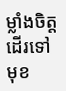ម្លាំងចិត្តដើរទៅមុខ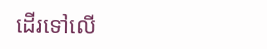ដើរទៅលើ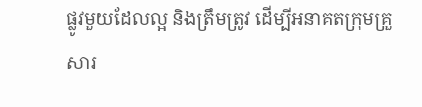ផ្លូវមួយដែលល្អ និងត្រឹមត្រូវ ដើម្បីអនាគតក្រុមគ្រួសារ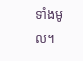ទាំងមូល។